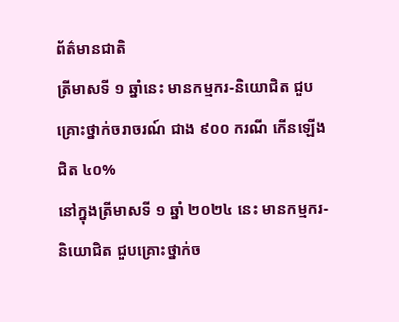ព័ត៌មានជាតិ
ត្រីមាសទី ១ ឆ្នាំនេះ មានកម្មករ-និយោជិត ជួបគ្រោះថ្នាក់ចរាចរណ៍ ជាង ៩០០ ករណី កើនឡើងជិត ៤០%
នៅក្នុងត្រីមាសទី ១ ឆ្នាំ ២០២៤ នេះ មានកម្មករ-និយោជិត ជួបគ្រោះថ្នាក់ច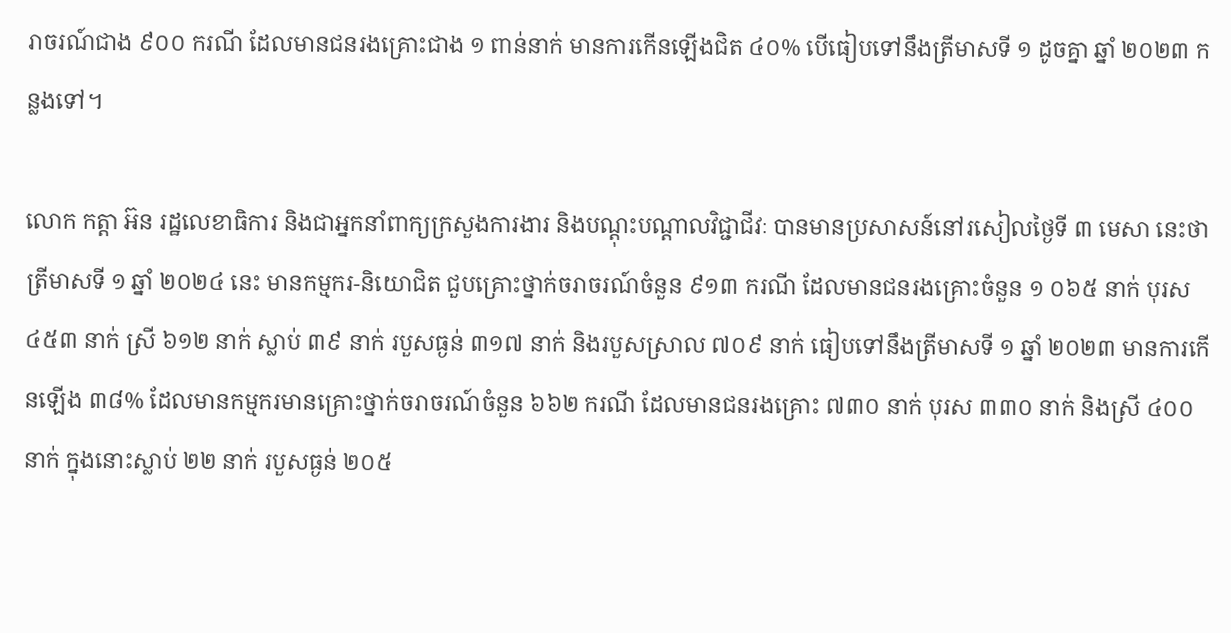រាចរណ៍ជាង ៩០០ ករណី ដែលមានជនរងគ្រោះជាង ១ ពាន់នាក់ មានការកើនឡើងជិត ៤០% បើធៀបទៅនឹងត្រីមាសទី ១ ដូចគ្នា ឆ្នាំ ២០២៣ កន្លងទៅ។

លោក កត្តា អ៊ន រដ្ឋលេខាធិការ និងជាអ្នកនាំពាក្យក្រសួងការងារ និងបណ្ដុះបណ្ដាលវិជ្ជាជីវៈ បានមានប្រសាសន៍នៅរសៀលថ្ងៃទី ៣ មេសា នេះថា ត្រីមាសទី ១ ឆ្នាំ ២០២៤ នេះ មានកម្មករ-និយោជិត ជួបគ្រោះថ្នាក់ចរាចរណ៍ចំនួន ៩១៣ ករណី ដែលមានជនរងគ្រោះចំនួន ១ ០៦៥ នាក់ បុរស ៤៥៣ នាក់ ស្រី ៦១២ នាក់ ស្លាប់ ៣៩ នាក់ របួសធ្ងន់ ៣១៧ នាក់ និងរបួសស្រាល ៧០៩ នាក់ ធៀបទៅនឹងត្រីមាសទី ១ ឆ្នាំ ២០២៣ មានការកើនឡើង ៣៨% ដែលមានកម្មករមានគ្រោះថ្នាក់ចរាចរណ៍ចំនួន ៦៦២ ករណី ដែលមានជនរងគ្រោះ ៧៣០ នាក់ បុរស ៣៣០ នាក់ និងស្រី ៤០០ នាក់ ក្នុងនោះស្លាប់ ២២ នាក់ របួសធ្ងន់ ២០៥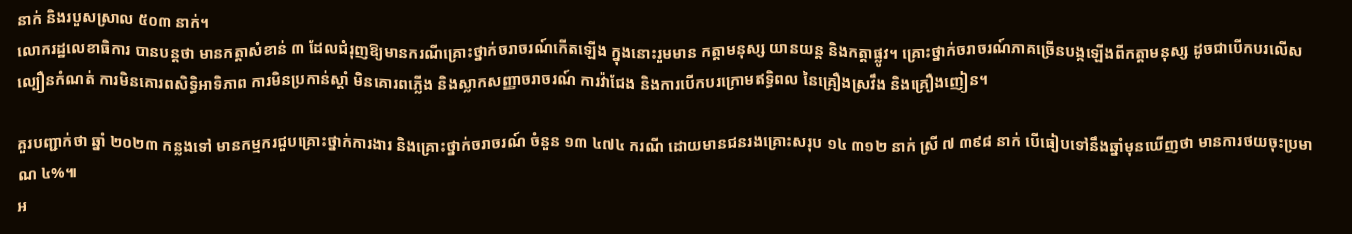នាក់ និងរបួសស្រាល ៥០៣ នាក់។
លោករដ្ឋលេខាធិការ បានបន្តថា មានកត្តាសំខាន់ ៣ ដែលជំរុញឱ្យមានករណីគ្រោះថ្នាក់ចរាចរណ៍កើតឡើង ក្នុងនោះរួមមាន កត្តាមនុស្ស យានយន្ត និងកត្តាផ្លូវ។ គ្រោះថ្នាក់ចរាចរណ៍ភាគច្រើនបង្កឡើងពីកត្តាមនុស្ស ដូចជាបើកបរលើសល្បឿនកំណត់ ការមិនគោរពសិទ្ធិអាទិភាព ការមិនប្រកាន់ស្តាំ មិនគោរពភ្លើង និងស្លាកសញ្ញាចរាចរណ៍ ការវ៉ាជែង និងការបើកបរក្រោមឥទ្ធិពល នៃគ្រឿងស្រវឹង និងគ្រឿងញៀន។

គួរបញ្ជាក់ថា ឆ្នាំ ២០២៣ កន្លងទៅ មានកម្មករជួបគ្រោះថ្នាក់ការងារ និងគ្រោះថ្នាក់ចរាចរណ៍ ចំនួន ១៣ ៤៧៤ ករណី ដោយមានជនរងគ្រោះសរុប ១៤ ៣១២ នាក់ ស្រី ៧ ៣៩៨ នាក់ បើធៀបទៅនឹងឆ្នាំមុនឃើញថា មានការថយចុះប្រមាណ ៤%៕
អ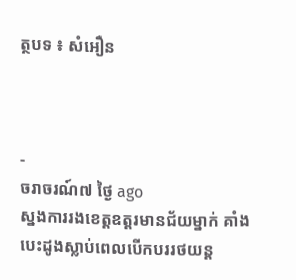ត្ថបទ ៖ សំអឿន



-
ចរាចរណ៍៧ ថ្ងៃ ago
ស្នងការរងខេត្តឧត្ដរមានជ័យម្នាក់ គាំងបេះដូងស្លាប់ពេលបើកបររថយន្ដ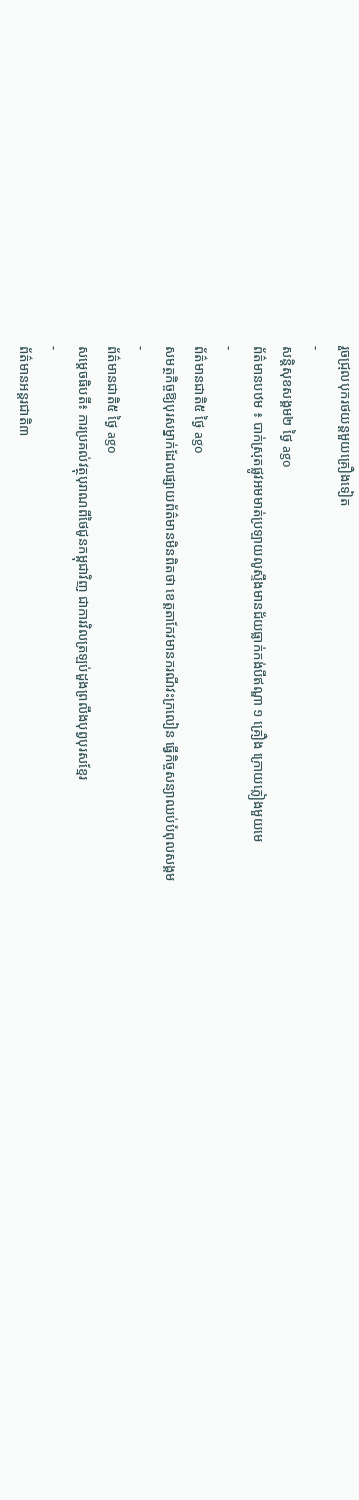រួចជ្រុលបុករថយន្តមួយគ្រឿងទៀត
-
សន្តិសុខសង្គម២ ថ្ងៃ ago
ព័ត៌មានបឋម ៖ បាក់ស្រុតផ្លូវអមមាត់ប្រឡាយលូស្ទឹងមានជ័យធ្លាក់កង់បីឥណ្ឌា ១ គ្រឿង ក្រោយភ្លៀងមួយមេ
-
ព័ត៌មានជាតិ៥ ថ្ងៃ ago
សមត្ថកិច្ចឱ្យបុរសម្នាក់ដែលផ្សាយព័ត៌មានមិនពិតថា ខេត្តតាកែវមានករណីវះក្រលៀន ធ្វើកិច្ចសន្យាឈប់បំពុលសង្គម
-
ព័ត៌មានជាតិ៥ ថ្ងៃ ago
សម្តេចធិបតី៖ ការប្រគល់វត្ថុបុរាណពីថៃជូនកម្ពុជាវិញ ជាការវិលត្រឡប់ដួងព្រលឹងបុព្វបុរសខ្មែរ
-
ព័ត៌មានអន្ដរជាតិ៣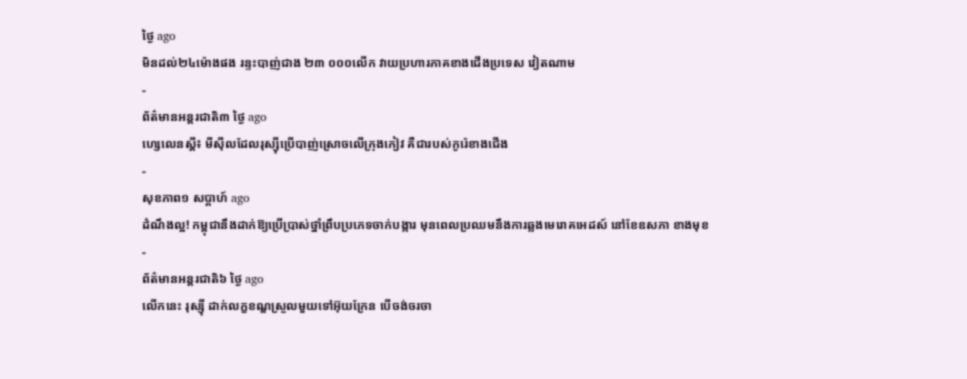ថ្ងៃ ago
មិនដល់២៤ម៉ោងផង រន្ទះបាញ់ជាង ២៣ ០០០លើក វាយប្រហារភាគខាងជើងប្រទេស វៀតណាម
-
ព័ត៌មានអន្ដរជាតិ៣ ថ្ងៃ ago
ហ្សេលេនស្គី៖ មីស៊ីលដែលរុស្ស៊ីប្រើបាញ់ស្រោចលើក្រុងកៀវ គឺជារបស់កូរ៉េខាងជើង
-
សុខភាព១ សប្តាហ៍ ago
ដំណឹងល្អ! កម្ពុជានឹងដាក់ឱ្យប្រើប្រាស់ថ្នាំព្រឹបប្រភេទចាក់បង្ការ មុនពេលប្រឈមនឹងការឆ្លងមេរោគអេដស៍ នៅខែឧសភា ខាងមុខ
-
ព័ត៌មានអន្ដរជាតិ៦ ថ្ងៃ ago
លើកនេះ រុស្ស៊ី ដាក់លក្ខខណ្ឌស្រួលមួយទៅអ៊ុយក្រែន បើចង់ចរចា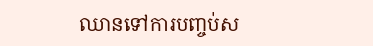ឈានទៅការបញ្ចប់ស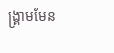ង្គ្រាមមែន